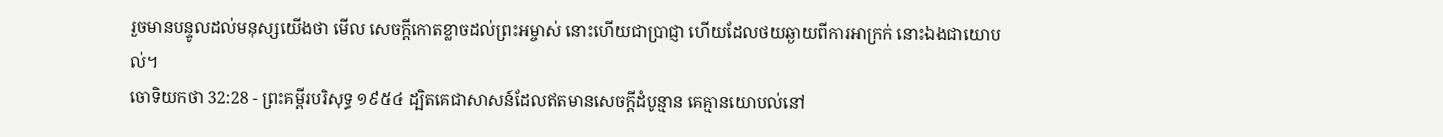រួចមានបន្ទូលដល់មនុស្សយើងថា មើល សេចក្ដីកោតខ្លាចដល់ព្រះអម្ចាស់ នោះហើយជាប្រាជ្ញា ហើយដែលថយឆ្ងាយពីការអាក្រក់ នោះឯងជាយោបល់។
ចោទិយកថា 32:28 - ព្រះគម្ពីរបរិសុទ្ធ ១៩៥៤ ដ្បិតគេជាសាសន៍ដែលឥតមានសេចក្ដីដំបូន្មាន គេគ្មានយោបល់នៅ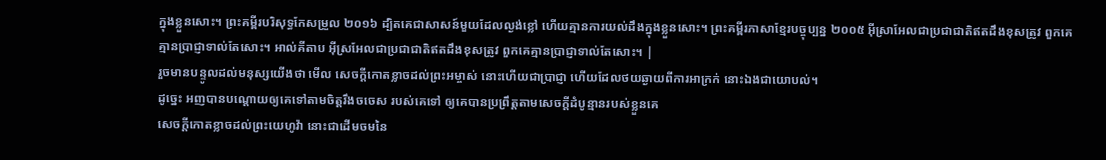ក្នុងខ្លួនសោះ។ ព្រះគម្ពីរបរិសុទ្ធកែសម្រួល ២០១៦ ដ្បិតគេជាសាសន៍មួយដែលល្ងង់ខ្លៅ ហើយគ្មានការយល់ដឹងក្នុងខ្លួនសោះ។ ព្រះគម្ពីរភាសាខ្មែរបច្ចុប្បន្ន ២០០៥ អ៊ីស្រាអែលជាប្រជាជាតិឥតដឹងខុសត្រូវ ពួកគេគ្មានប្រាជ្ញាទាល់តែសោះ។ អាល់គីតាប អ៊ីស្រអែលជាប្រជាជាតិឥតដឹងខុសត្រូវ ពួកគេគ្មានប្រាជ្ញាទាល់តែសោះ។ |
រួចមានបន្ទូលដល់មនុស្សយើងថា មើល សេចក្ដីកោតខ្លាចដល់ព្រះអម្ចាស់ នោះហើយជាប្រាជ្ញា ហើយដែលថយឆ្ងាយពីការអាក្រក់ នោះឯងជាយោបល់។
ដូច្នេះ អញបានបណ្តោយឲ្យគេទៅតាមចិត្តរឹងចចេស របស់គេទៅ ឲ្យគេបានប្រព្រឹត្តតាមសេចក្ដីដំបូន្មានរបស់ខ្លួនគេ
សេចក្ដីកោតខ្លាចដល់ព្រះយេហូវ៉ា នោះជាដើមចមនៃ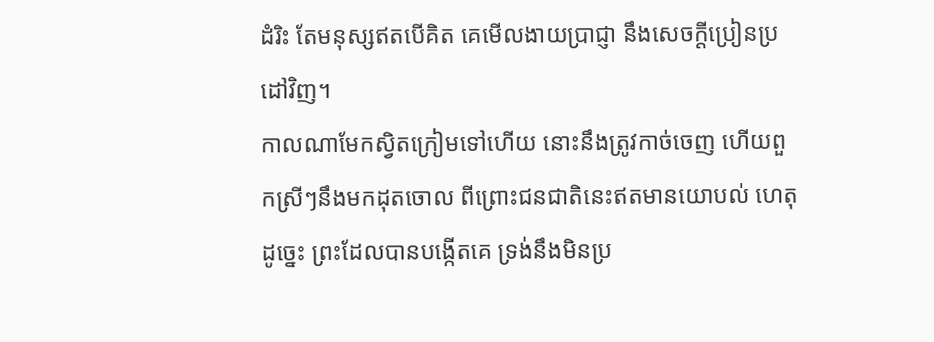ដំរិះ តែមនុស្សឥតបើគិត គេមើលងាយប្រាជ្ញា នឹងសេចក្ដីប្រៀនប្រដៅវិញ។
កាលណាមែកស្វិតក្រៀមទៅហើយ នោះនឹងត្រូវកាច់ចេញ ហើយពួកស្រីៗនឹងមកដុតចោល ពីព្រោះជនជាតិនេះឥតមានយោបល់ ហេតុដូច្នេះ ព្រះដែលបានបង្កើតគេ ទ្រង់នឹងមិនប្រ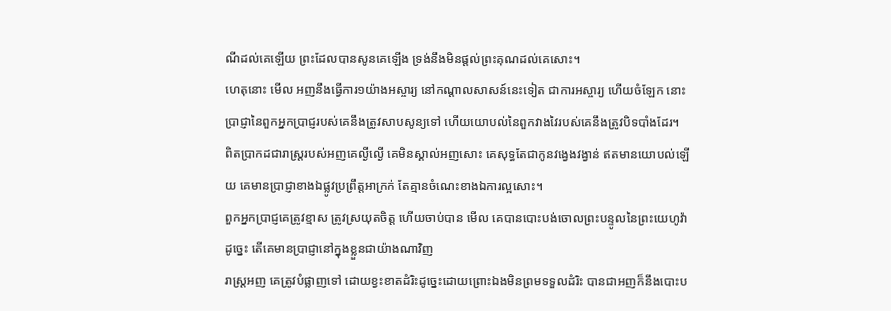ណីដល់គេឡើយ ព្រះដែលបានសូនគេឡើង ទ្រង់នឹងមិនផ្តល់ព្រះគុណដល់គេសោះ។
ហេតុនោះ មើល អញនឹងធ្វើការ១យ៉ាងអស្ចារ្យ នៅកណ្តាលសាសន៍នេះទៀត ជាការអស្ចារ្យ ហើយចំឡែក នោះប្រាជ្ញានៃពួកអ្នកប្រាជ្ញរបស់គេនឹងត្រូវសាបសូន្យទៅ ហើយយោបល់នៃពួកវាងវៃរបស់គេនឹងត្រូវបិទបាំងដែរ។
ពិតប្រាកដជារាស្ត្ររបស់អញគេល្ងីល្ងើ គេមិនស្គាល់អញសោះ គេសុទ្ធតែជាកូនវង្វេងវង្វាន់ ឥតមានយោបល់ឡើយ គេមានប្រាជ្ញាខាងឯផ្លូវប្រព្រឹត្តអាក្រក់ តែគ្មានចំណេះខាងឯការល្អសោះ។
ពួកអ្នកប្រាជ្ញគេត្រូវខ្មាស ត្រូវស្រយុតចិត្ត ហើយចាប់បាន មើល គេបានបោះបង់ចោលព្រះបន្ទូលនៃព្រះយេហូវ៉ា ដូច្នេះ តើគេមានប្រាជ្ញានៅក្នុងខ្លួនជាយ៉ាងណាវិញ
រាស្ត្រអញ គេត្រូវបំផ្លាញទៅ ដោយខ្វះខាតដំរិះដូច្នេះដោយព្រោះឯងមិនព្រមទទួលដំរិះ បានជាអញក៏នឹងបោះប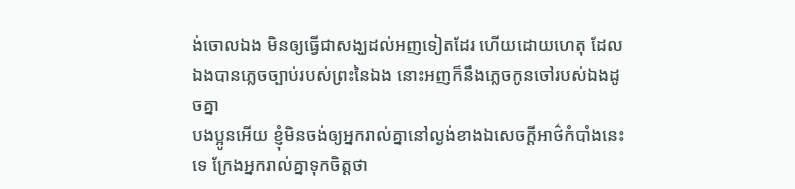ង់ចោលឯង មិនឲ្យធ្វើជាសង្ឃដល់អញទៀតដែរ ហើយដោយហេតុ ដែលឯងបានភ្លេចច្បាប់របស់ព្រះនៃឯង នោះអញក៏នឹងភ្លេចកូនចៅរបស់ឯងដូចគ្នា
បងប្អូនអើយ ខ្ញុំមិនចង់ឲ្យអ្នករាល់គ្នានៅល្ងង់ខាងឯសេចក្ដីអាថ៌កំបាំងនេះទេ ក្រែងអ្នករាល់គ្នាទុកចិត្តថា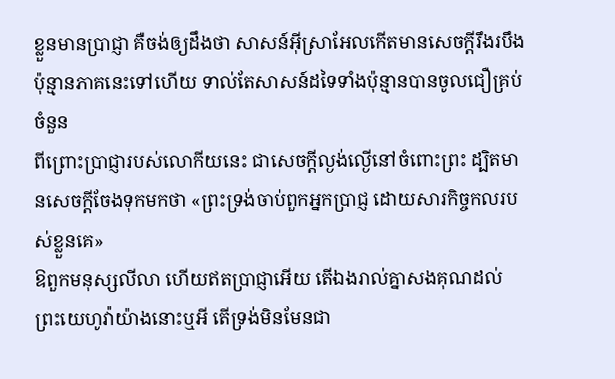ខ្លួនមានប្រាជ្ញា គឺចង់ឲ្យដឹងថា សាសន៍អ៊ីស្រាអែលកើតមានសេចក្ដីរឹងរបឹងប៉ុន្មានភាគនេះទៅហើយ ទាល់តែសាសន៍ដទៃទាំងប៉ុន្មានបានចូលជឿគ្រប់ចំនួន
ពីព្រោះប្រាជ្ញារបស់លោកីយនេះ ជាសេចក្ដីល្ងង់ល្ងើនៅចំពោះព្រះ ដ្បិតមានសេចក្ដីចែងទុកមកថា «ព្រះទ្រង់ចាប់ពួកអ្នកប្រាជ្ញ ដោយសារកិច្ចកលរបស់ខ្លួនគេ»
ឱពួកមនុស្សលីលា ហើយឥតប្រាជ្ញាអើយ តើឯងរាល់គ្នាសងគុណដល់ព្រះយេហូវ៉ាយ៉ាងនោះឬអី តើទ្រង់មិនមែនជា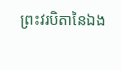ព្រះវរបិតានៃឯង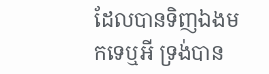ដែលបានទិញឯងមកទេឬអី ទ្រង់បាន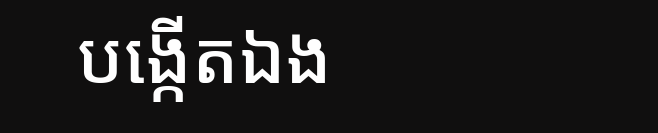បង្កើតឯង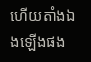ហើយតាំងឯងឡើងផង